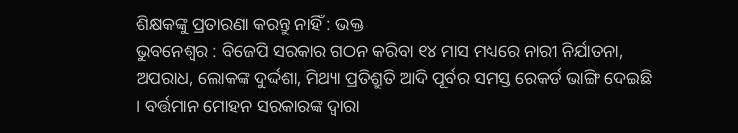ଶିକ୍ଷକଙ୍କୁ ପ୍ରତାରଣା କରନ୍ତୁ ନାହିଁ : ଭକ୍ତ
ଭୁବନେଶ୍ୱର : ବିଜେପି ସରକାର ଗଠନ କରିବା ୧୪ ମାସ ମଧ୍ୟରେ ନାରୀ ନିର୍ଯାତନା, ଅପରାଧ, ଲୋକଙ୍କ ଦୁର୍ଦ୍ଦଶା, ମିଥ୍ୟା ପ୍ରତିଶ୍ରୁତି ଆଦି ପୂର୍ବର ସମସ୍ତ ରେକର୍ଡ ଭାଙ୍ଗି ଦେଇଛି । ବର୍ତ୍ତମାନ ମୋହନ ସରକାରଙ୍କ ଦ୍ୱାରା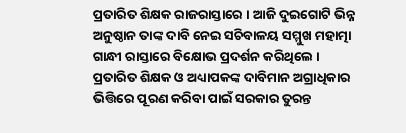ପ୍ରତାରିତ ଶିକ୍ଷକ ରାଜରାସ୍ତାରେ । ଆଜି ଦୁଇଗୋଟି ଭିନ୍ନ ଅନୁଷ୍ଠାନ ତାଙ୍କ ଦାବି ନେଇ ସଚିବାଳୟ ସମ୍ମୁଖ ମହାତ୍ମା ଗାନ୍ଧୀ ରାସ୍ତାରେ ବିକ୍ଷୋଭ ପ୍ରଦର୍ଶନ କରିଥିଲେ । ପ୍ରତାରିତ ଶିକ୍ଷକ ଓ ଅଧ୍ୟାପକଙ୍କ ଦାବିମାନ ଅଗ୍ରାଧିକାର ଭିତ୍ତିରେ ପୂରଣ କରିବା ପାଇଁ ସରକାର ତୁରନ୍ତ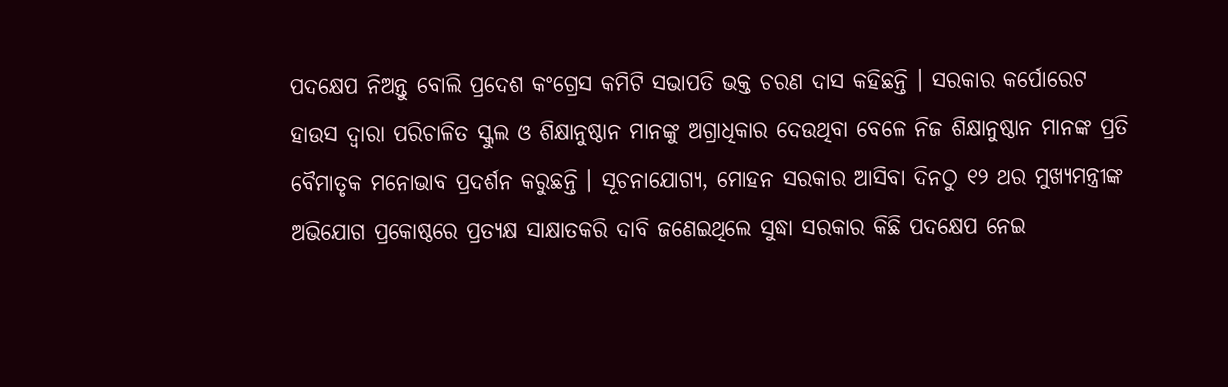ପଦକ୍ଷେପ ନିଅନ୍ତୁ ବୋଲି ପ୍ରଦେଶ କଂଗ୍ରେସ କମିଟି ସଭାପତି ଭକ୍ତ ଚରଣ ଦାସ କହିଛନ୍ତି । ସରକାର କର୍ପୋରେଟ ହାଉସ ଦ୍ୱାରା ପରିଚାଳିତ ସ୍କୁଲ ଓ ଶିକ୍ଷାନୁଷ୍ଠାନ ମାନଙ୍କୁ ଅଗ୍ରାଧିକାର ଦେଉଥିବା ବେଳେ ନିଜ ଶିକ୍ଷାନୁଷ୍ଠାନ ମାନଙ୍କ ପ୍ରତି ବୈମାତୃକ ମନୋଭାବ ପ୍ରଦର୍ଶନ କରୁଛନ୍ତି । ସୂଚନାଯୋଗ୍ୟ, ମୋହନ ସରକାର ଆସିବା ଦିନଠୁ ୧୨ ଥର ମୁଖ୍ୟମନ୍ତ୍ରୀଙ୍କ ଅଭିଯୋଗ ପ୍ରକୋଷ୍ଠରେ ପ୍ରତ୍ୟକ୍ଷ ସାକ୍ଷାତକରି ଦାବି ଜଣେଇଥିଲେ ସୁଦ୍ଧା ସରକାର କିଛି ପଦକ୍ଷେପ ନେଇ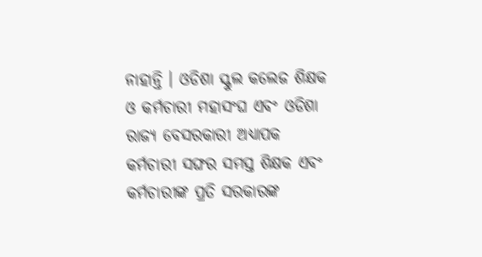ନାହାନ୍ତି । ଓଡିଶା ସ୍କୁଲ କଲେଜ ଶିକ୍ଷକ ଓ କର୍ମଚାରୀ ମହାସଂଘ ଏବଂ ଓଡିଶା ରାଜ୍ୟ ବେସରକାରୀ ଅଧ୍ୟାପକ କର୍ମଚାରୀ ସଙ୍ଘର ସମସ୍ତ ଶିକ୍ଷକ ଏବଂ କର୍ମଚାରୀଙ୍କ ପ୍ରତି ସରକାରଙ୍କ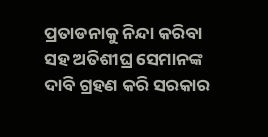ପ୍ରତାଡନାକୁ ନିନ୍ଦା କରିବା ସହ ଅତିଶୀଘ୍ର ସେମାନଙ୍କ ଦାବି ଗ୍ରହଣ କରି ସରକାର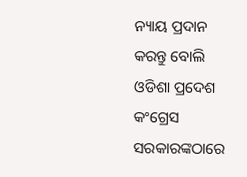ନ୍ୟାୟ ପ୍ରଦାନ କରନ୍ତୁ ବୋଲି ଓଡିଶା ପ୍ରଦେଶ କଂଗ୍ରେସ ସରକାରଙ୍କଠାରେ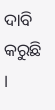ଦାବି କରୁଛି ।